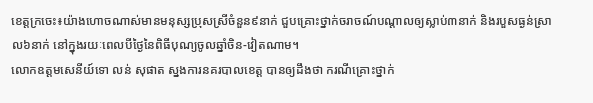ខេត្តក្រចេះ៖យ៉ាងហោចណាស់មានមនុស្សប្រុសស្រីចំនួន៩នាក់ ជួបគ្រោះថ្នាក់ចរាចណ៍បណ្តាលឲ្យស្លាប់៣នាក់ និងរបួសធ្ងន់ស្រាល៦នាក់ នៅក្នុងរយៈពេលបីថ្ងៃនៃពិធីបុណ្យចូលឆ្នាំចិន-វៀតណាម។
លោកឧត្តមសេនីយ៍ទោ លន់ សុផាត ស្នងការនគរបាលខេត្ត បានឲ្យដឹងថា ករណីគ្រោះថ្នាក់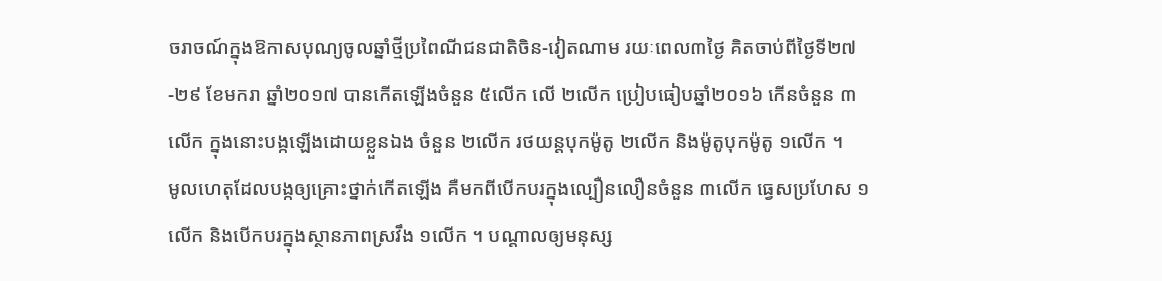ចរាចណ៍ក្នុងឱកាសបុណ្យចូលឆ្នាំថ្មីប្រពៃណីជនជាតិចិន-វៀតណាម រយៈពេល៣ថ្ងៃ គិតចាប់ពីថ្ងៃទី២៧-២៩ ខែមករា ឆ្នាំ២០១៧ បានកើតឡើងចំនួន ៥លើក លើ ២លើក ប្រៀបធៀបឆ្នាំ២០១៦ កើនចំនួន ៣លើក ក្នុងនោះបង្កឡើងដោយខ្លួនឯង ចំនួន ២លើក រថយន្តបុកម៉ូតូ ២លើក និងម៉ូតូបុកម៉ូតូ ១លើក ។
មូលហេតុដែលបង្កឲ្យគ្រោះថ្នាក់កើតឡើង គឺមកពីបើកបរក្នុងល្បឿនលឿនចំនួន ៣លើក ធ្វេសប្រហែស ១លើក និងបើកបរក្នុងស្ថានភាពស្រវឹង ១លើក ។ បណ្ដាលឲ្យមនុស្ស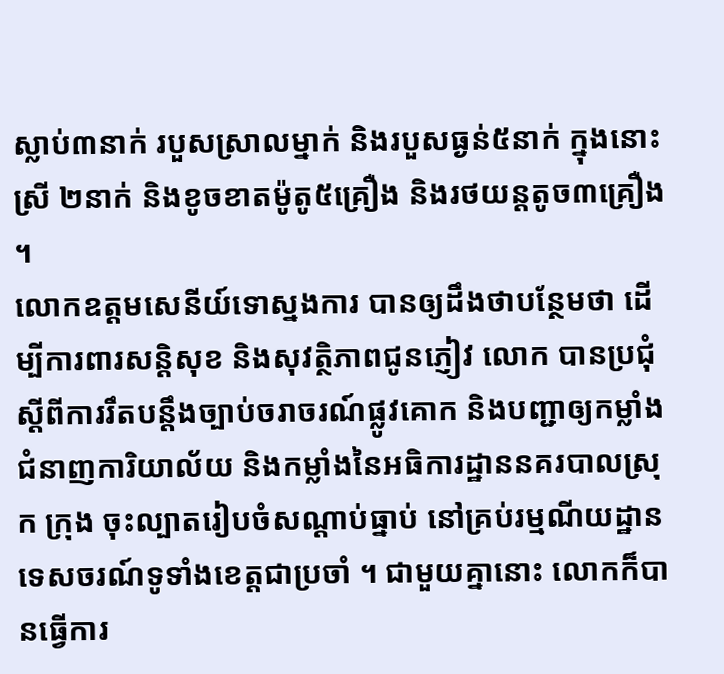ស្លាប់៣នាក់ របួសស្រាលម្នាក់ និងរបួសធ្ងន់៥នាក់ ក្នុងនោះស្រី ២នាក់ និងខូចខាតម៉ូតូ៥គ្រឿង និងរថយន្តតូច៣គ្រឿង ។
លោកឧត្តមសេនីយ៍ទោស្នងការ បានឲ្យដឹងថាបន្ថែមថា ដើម្បីការពារសន្តិសុខ និងសុវត្ថិភាពជូនភ្ញៀវ លោក បានប្រជុំស្ដីពីការរឹតបន្តឹងច្បាប់ចរាចរណ៍ផ្លូវគោក និងបញ្ជាឲ្យកម្លាំងជំនាញការិយាល័យ និងកម្លាំងនៃអធិការដ្ឋាននគរបាលស្រុក ក្រុង ចុះល្បាតរៀបចំសណ្ដាប់ធ្នាប់ នៅគ្រប់រម្មណីយដ្ឋានទេសចរណ៍ទូទាំងខេត្តជាប្រចាំ ។ ជាមួយគ្នានោះ លោកក៏បានធ្វើការ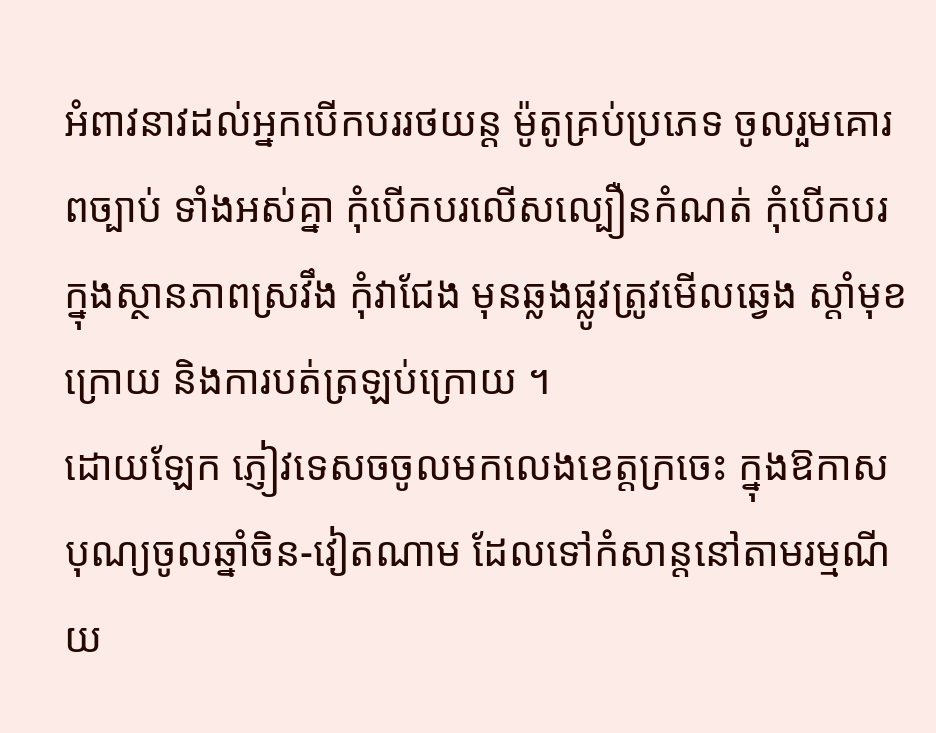អំពាវនាវដល់អ្នកបើកបររថយន្ត ម៉ូតូគ្រប់ប្រភេទ ចូលរួមគោរពច្បាប់ ទាំងអស់គ្នា កុំបើកបរលើសល្បឿនកំណត់ កុំបើកបរក្នុងស្ថានភាពស្រវឹង កុំវាជែង មុនឆ្លងផ្លូវត្រូវមើលឆ្វេង ស្តាំមុខក្រោយ និងការបត់ត្រឡប់ក្រោយ ។
ដោយឡែក ភ្ញៀវទេសចចូលមកលេងខេត្តក្រចេះ ក្នុងឱកាសបុណ្យចូលឆ្នាំចិន-វៀតណាម ដែលទៅកំសាន្តនៅតាមរម្មណីយ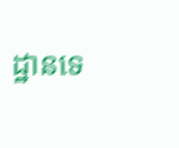ដ្ឋានទេ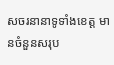សចរនានាទូទាំងខេត្ត មានចំនួនសរុប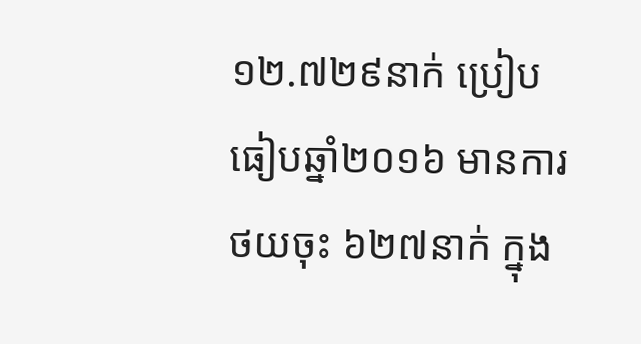១២.៧២៩នាក់ ប្រៀបធៀបឆ្នាំ២០១៦ មានការថយចុះ ៦២៧នាក់ ក្នុង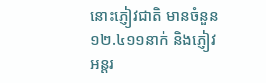នោះភ្ញៀវជាតិ មានចំនួន ១២.៤១១នាក់ និងភ្ញៀវអន្តរ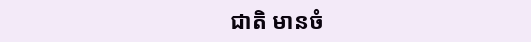ជាតិ មានចំ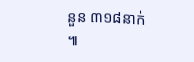នួន ៣១៨នាក់ ៕